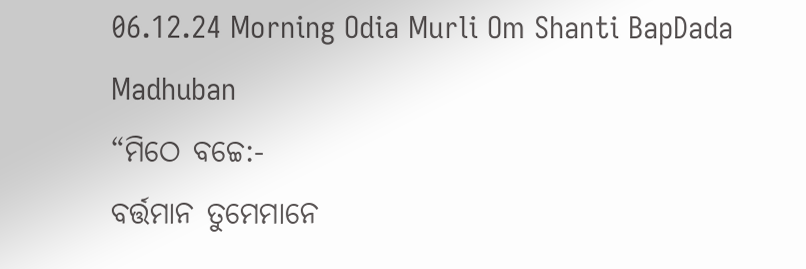06.12.24 Morning Odia Murli Om Shanti BapDada Madhuban
“ମିଠେ ବଚ୍ଚେ:-
ବର୍ତ୍ତମାନ ତୁମେମାନେ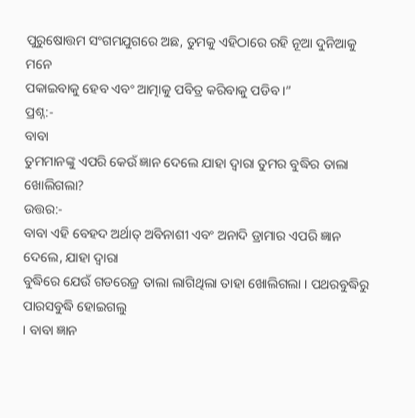ପୁରୁଷୋତ୍ତମ ସଂଗମଯୁଗରେ ଅଛ, ତୁମକୁ ଏହିଠାରେ ରହି ନୂଆ ଦୁନିଆକୁ ମନେ
ପକାଇବାକୁ ହେବ ଏବଂ ଆତ୍ମାକୁ ପବିତ୍ର କରିବାକୁ ପଡିବ ।”
ପ୍ରଶ୍ନ:-
ବାବା
ତୁମମାନଙ୍କୁ ଏପରି କେଉଁ ଜ୍ଞାନ ଦେଲେ ଯାହା ଦ୍ୱାରା ତୁମର ବୁଦ୍ଧିର ତାଲା ଖୋଲିଗଲା?
ଉତ୍ତର:-
ବାବା ଏହି ବେହଦ ଅର୍ଥାତ୍ ଅବିନାଶୀ ଏବଂ ଅନାଦି ଡ୍ରାମାର ଏପରି ଜ୍ଞାନ ଦେଲେ, ଯାହା ଦ୍ୱାରା
ବୁଦ୍ଧିରେ ଯେଉଁ ଗଡରେଜ୍ର ତାଲା ଲାଗିଥିଲା ତାହା ଖୋଲିଗଲା । ପଥରବୁଦ୍ଧିରୁ ପାରସବୁଦ୍ଧି ହୋଇଗଲୁ
। ବାବା ଜ୍ଞାନ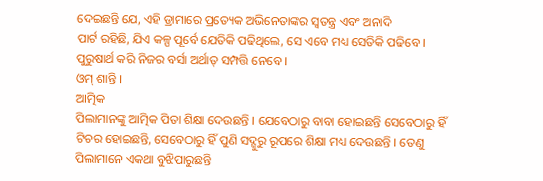ଦେଇଛନ୍ତି ଯେ, ଏହି ଡ୍ରାମାରେ ପ୍ରତ୍ୟେକ ଅଭିନେତାଙ୍କର ସ୍ୱତନ୍ତ୍ର ଏବଂ ଅନାଦି
ପାର୍ଟ ରହିଛି, ଯିଏ କଳ୍ପ ପୂର୍ବେ ଯେତିକି ପଢିଥିଲେ, ସେ ଏବେ ମଧ୍ୟ ସେତିକି ପଢିବେ ।
ପୁରୁଷାର୍ଥ କରି ନିଜର ବର୍ସା ଅର୍ଥାତ୍ ସମ୍ପତ୍ତି ନେବେ ।
ଓମ୍ ଶାନ୍ତି ।
ଆତ୍ମିକ
ପିଲାମାନଙ୍କୁ ଆତ୍ମିକ ପିତା ଶିକ୍ଷା ଦେଉଛନ୍ତି । ଯେବେଠାରୁ ବାବା ହୋଇଛନ୍ତି ସେବେଠାରୁ ହିଁ
ଟିଚର ହୋଇଛନ୍ତି, ସେବେଠାରୁ ହିଁ ପୁଣି ସଦ୍ଗୁରୁ ରୂପରେ ଶିକ୍ଷା ମଧ୍ୟ ଦେଉଛନ୍ତି । ତେଣୁ
ପିଲାମାନେ ଏକଥା ବୁଝିପାରୁଛନ୍ତି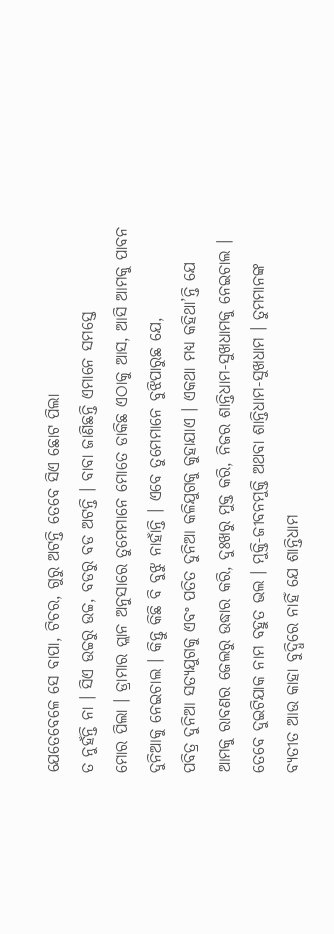ଯେତେବେଳେ ସେ ବାପା, ଟିଚର, ଗୁରୁ ଅଟନ୍ତି ତେବେ ସିଏ ଛୋଟ ପିଲା
ତ ନୁହଁନ୍ତି ନା । ସିଏ ଉଚ୍ଚରୁ ଉଚ୍ଚ, ବଡରୁ ବଡ ଅଟନ୍ତି । ବାବା ଜାଣିଛନ୍ତି ଏମାନେ ସମସ୍ତେ
ମୋର ପିଲା । ଡ୍ରାମାର ପ୍ଲାନ ଅନୁସାରେ ତୁମେମାନେ ମୋତେ ଡାକିଛ ଏଠାକୁ ଆସ, ଆସି ଆମକୁ ପାବନ
ଦୁନିଆକୁ ନେଇଚାଲ । କିନ୍ତୁ କିଛି ବି ବୁଝୁ ନାହାଁନ୍ତି । ଏବେ ତୁମେମାନେ ବୁଝିପାରୁଛ ଯେ,
ପବିତ୍ର ଦୁନିଆ ସତ୍ୟଯୁଗକୁ ଏବଂ ପତିତ ଦୁନିଆ କଳିଯୁଗକୁ କୁହାଯାଏ । ଏକଥା ମଧ୍ୟ କହିଥା’ନ୍ତି ଯେ
ଆମକୁ ରାବଣର ଜେଲରୁ ଉଦ୍ଧାର କରି, ଦୁଃଖରୁ ମୁକ୍ତ କରି, ନିଜର ଶାନ୍ତିଧାମ-ସୁଖଧାମକୁ ନେଇଚାଲ ।
ତେବେ ଦୁଇଟିଯାକ ନାମ ବହୁତ ଭଲ । ମୁକ୍ତି-ଜୀବନମୁକ୍ତି ଅଥବା ଶାନ୍ତିଧାମ-ସୁଖଧାମ । ତୁମମାନଙ୍କ
ବ୍ୟତୀତ ଆଉ କାହା ବୁଦ୍ଧିରେ ନାହିଁ ଯେ ଶାନ୍ତିଧାମ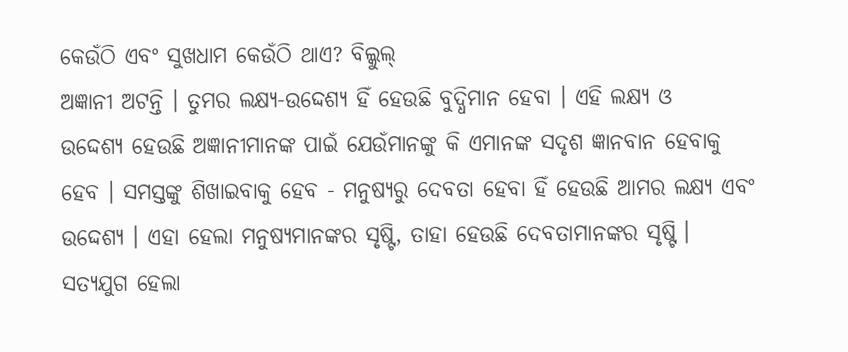କେଉଁଠି ଏବଂ ସୁଖଧାମ କେଉଁଠି ଥାଏ? ବିଲ୍କୁଲ୍
ଅଜ୍ଞାନୀ ଅଟନ୍ତି । ତୁମର ଲକ୍ଷ୍ୟ-ଉଦ୍ଦେଶ୍ୟ ହିଁ ହେଉଛି ବୁଦ୍ଧିମାନ ହେବା । ଏହି ଲକ୍ଷ୍ୟ ଓ
ଉଦ୍ଦେଶ୍ୟ ହେଉଛି ଅଜ୍ଞାନୀମାନଙ୍କ ପାଇଁ ଯେଉଁମାନଙ୍କୁ କି ଏମାନଙ୍କ ସଦୃଶ ଜ୍ଞାନବାନ ହେବାକୁ
ହେବ । ସମସ୍ତଙ୍କୁ ଶିଖାଇବାକୁ ହେବ - ମନୁଷ୍ୟରୁ ଦେବତା ହେବା ହିଁ ହେଉଛି ଆମର ଲକ୍ଷ୍ୟ ଏବଂ
ଉଦ୍ଦେଶ୍ୟ । ଏହା ହେଲା ମନୁଷ୍ୟମାନଙ୍କର ସୃଷ୍ଟି, ତାହା ହେଉଛି ଦେବତାମାନଙ୍କର ସୃଷ୍ଟି ।
ସତ୍ୟଯୁଗ ହେଲା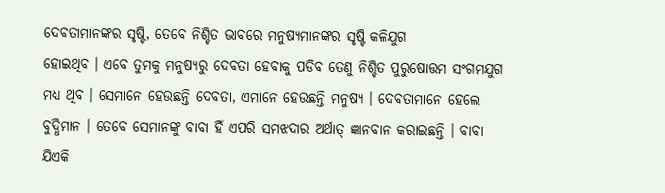ଦେବତାମାନଙ୍କର ସୃଷ୍ଟି, ତେବେ ନିଶ୍ଚିତ ଭାବରେ ମନୁଷ୍ୟମାନଙ୍କର ସୃଷ୍ଟି କଳିଯୁଗ
ହୋଇଥିବ । ଏବେ ତୁମକୁ ମନୁଷ୍ୟରୁ ଦେବତା ହେବାକୁ ପଡିବ ତେଣୁ ନିଶ୍ଚିତ ପୁରୁଷୋତ୍ତମ ସଂଗମଯୁଗ
ମଧ୍ୟ ଥିବ । ସେମାନେ ହେଉଛନ୍ତି ଦେବତା, ଏମାନେ ହେଉଛନ୍ତି ମନୁଷ୍ୟ । ଦେବତାମାନେ ହେଲେ
ବୁଦ୍ଧିମାନ । ତେବେ ସେମାନଙ୍କୁ ବାବା ହିଁ ଏପରି ସମଝଦାର ଅର୍ଥାତ୍ ଜ୍ଞାନବାନ କରାଇଛନ୍ତି । ବାବା
ଯିଏକି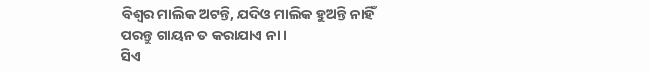ବିଶ୍ୱର ମାଲିକ ଅଟନ୍ତି, ଯଦିଓ ମାଲିକ ହୁଅନ୍ତି ନାହିଁ ପରନ୍ତୁ ଗାୟନ ତ କରାଯାଏ ନା ।
ସିଏ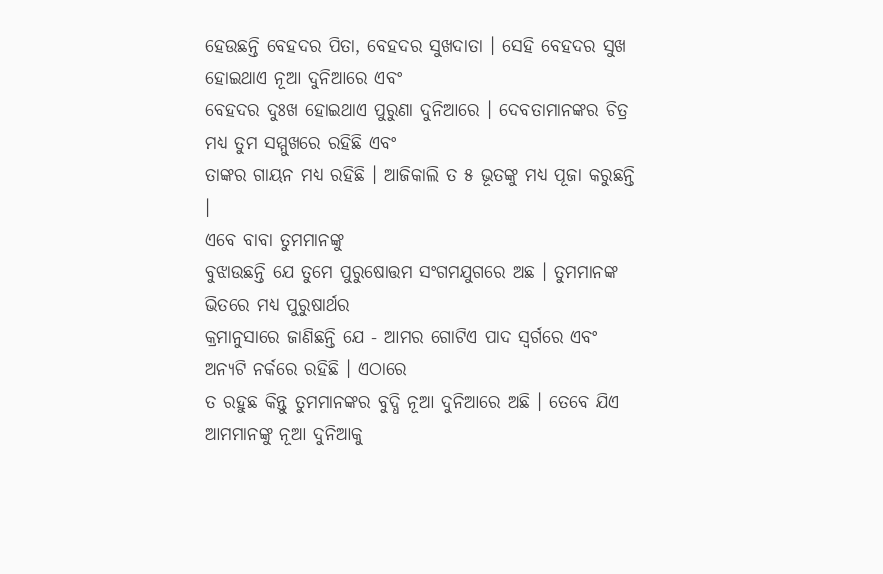ହେଉଛନ୍ତି ବେହଦର ପିତା, ବେହଦର ସୁଖଦାତା । ସେହି ବେହଦର ସୁଖ ହୋଇଥାଏ ନୂଆ ଦୁନିଆରେ ଏବଂ
ବେହଦର ଦୁଃଖ ହୋଇଥାଏ ପୁରୁଣା ଦୁନିଆରେ । ଦେବତାମାନଙ୍କର ଚିତ୍ର ମଧ୍ୟ ତୁମ ସମ୍ମୁଖରେ ରହିଛି ଏବଂ
ତାଙ୍କର ଗାୟନ ମଧ୍ୟ ରହିଛି । ଆଜିକାଲି ତ ୫ ଭୂତଙ୍କୁ ମଧ୍ୟ ପୂଜା କରୁଛନ୍ତି ।
ଏବେ ବାବା ତୁମମାନଙ୍କୁ
ବୁଝାଉଛନ୍ତି ଯେ ତୁମେ ପୁରୁଷୋତ୍ତମ ସଂଗମଯୁଗରେ ଅଛ । ତୁମମାନଙ୍କ ଭିତରେ ମଧ୍ୟ ପୁରୁଷାର୍ଥର
କ୍ରମାନୁସାରେ ଜାଣିଛନ୍ତି ଯେ - ଆମର ଗୋଟିଏ ପାଦ ସ୍ୱର୍ଗରେ ଏବଂ ଅନ୍ୟଟି ନର୍କରେ ରହିଛି । ଏଠାରେ
ତ ରହୁଛ କିନ୍ତୁ ତୁମମାନଙ୍କର ବୁଦ୍ଧି ନୂଆ ଦୁନିଆରେ ଅଛି । ତେବେ ଯିଏ ଆମମାନଙ୍କୁ ନୂଆ ଦୁନିଆକୁ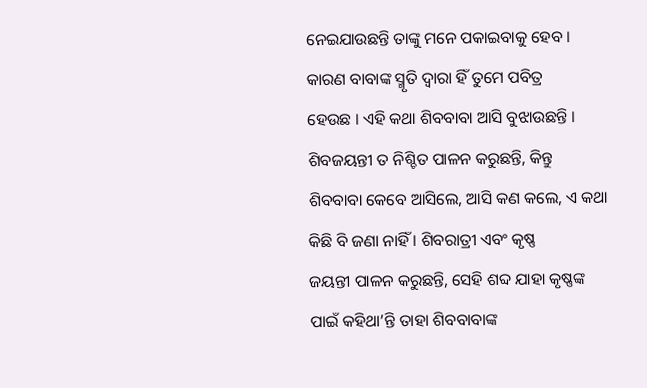ନେଇଯାଉଛନ୍ତି ତାଙ୍କୁ ମନେ ପକାଇବାକୁ ହେବ । କାରଣ ବାବାଙ୍କ ସ୍ମୃତି ଦ୍ୱାରା ହିଁ ତୁମେ ପବିତ୍ର
ହେଉଛ । ଏହି କଥା ଶିବବାବା ଆସି ବୁଝାଉଛନ୍ତି । ଶିବଜୟନ୍ତୀ ତ ନିଶ୍ଚିତ ପାଳନ କରୁଛନ୍ତି, କିନ୍ତୁ
ଶିବବାବା କେବେ ଆସିଲେ, ଆସି କଣ କଲେ, ଏ କଥା କିଛି ବି ଜଣା ନାହିଁ । ଶିବରାତ୍ରୀ ଏବଂ କୃଷ୍ଣ
ଜୟନ୍ତୀ ପାଳନ କରୁଛନ୍ତି, ସେହି ଶବ୍ଦ ଯାହା କୃଷ୍ଣଙ୍କ ପାଇଁ କହିଥା’ନ୍ତି ତାହା ଶିବବାବାଙ୍କ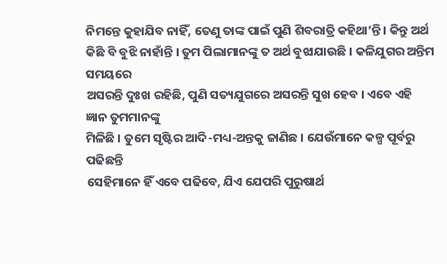ନିମନ୍ତେ କୁହାଯିବ ନାହିଁ, ତେଣୁ ତାଙ୍କ ପାଇଁ ପୁଣି ଶିବରାତ୍ରି କହିଥା’ନ୍ତି । କିନ୍ତୁ ଅର୍ଥ
କିଛି ବି ବୁଝି ନାହାଁନ୍ତି । ତୁମ ପିଲାମାନଙ୍କୁ ତ ଅର୍ଥ ବୁଝାଯାଉଛି । କଳିଯୁଗର ଅନ୍ତିମ ସମୟରେ
ଅସରନ୍ତି ଦୁଃଖ ରହିଛି, ପୁଣି ସତ୍ୟଯୁଗରେ ଅସରନ୍ତି ସୁଖ ହେବ । ଏବେ ଏହି ଜ୍ଞାନ ତୁମମାନଙ୍କୁ
ମିଳିଛି । ତୁମେ ସୃଷ୍ଟିର ଆଦି-ମଧ୍ୟ-ଅନ୍ତକୁ ଜାଣିଛ । ଯେଉଁମାନେ କଳ୍ପ ପୂର୍ବରୁ ପଢିଛନ୍ତି
ସେହିମାନେ ହିଁ ଏବେ ପଢିବେ, ଯିଏ ଯେପରି ପୁରୁଷାର୍ଥ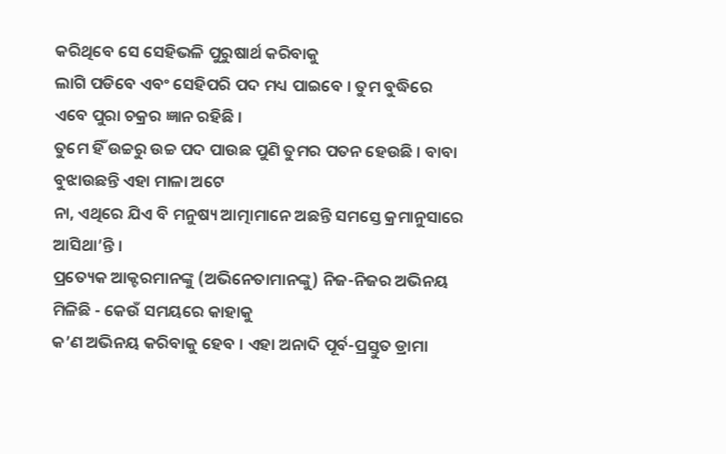କରିଥିବେ ସେ ସେହିଭଳି ପୁରୁଷାର୍ଥ କରିବାକୁ
ଲାଗି ପଡିବେ ଏବଂ ସେହିପରି ପଦ ମଧ୍ୟ ପାଇବେ । ତୁମ ବୁଦ୍ଧିରେ ଏବେ ପୁରା ଚକ୍ରର ଜ୍ଞାନ ରହିଛି ।
ତୁମେ ହିଁ ଉଚ୍ଚରୁ ଉଚ୍ଚ ପଦ ପାଉଛ ପୁଣି ତୁମର ପତନ ହେଉଛି । ବାବା ବୁଝାଉଛନ୍ତି ଏହା ମାଳା ଅଟେ
ନା, ଏଥିରେ ଯିଏ ବି ମନୁଷ୍ୟ ଆତ୍ମାମାନେ ଅଛନ୍ତି ସମସ୍ତେ କ୍ରମାନୁସାରେ ଆସିଥା’ନ୍ତି ।
ପ୍ରତ୍ୟେକ ଆକ୍ଟରମାନଙ୍କୁ (ଅଭିନେତାମାନଙ୍କୁ) ନିଜ-ନିଜର ଅଭିନୟ ମିଳିଛି - କେଉଁ ସମୟରେ କାହାକୁ
କ’ଣ ଅଭିନୟ କରିବାକୁ ହେବ । ଏହା ଅନାଦି ପୂର୍ବ-ପ୍ରସ୍ତୁତ ଡ୍ରାମା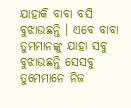ଯାହାକି ବାବା ବସି
ବୁଝାଉଛନ୍ତି । ଏବେ ବାବା ତୁମମାନଙ୍କୁ ଯାହା ସବୁ ବୁଝାଉଛନ୍ତି ସେସବୁ ତୁମେମାନେ ନିଜ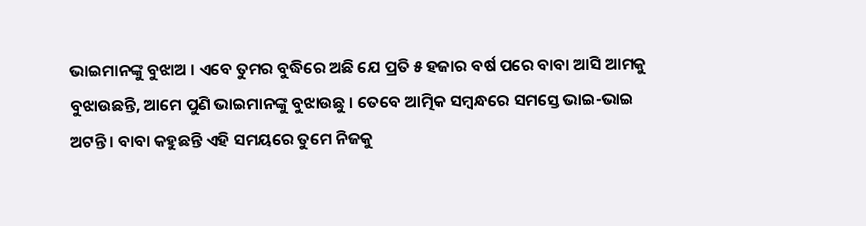ଭାଇମାନଙ୍କୁ ବୁଝାଅ । ଏବେ ତୁମର ବୁଦ୍ଧିରେ ଅଛି ଯେ ପ୍ରତି ୫ ହଜାର ବର୍ଷ ପରେ ବାବା ଆସି ଆମକୁ
ବୁଝାଉଛନ୍ତି, ଆମେ ପୁଣି ଭାଇମାନଙ୍କୁ ବୁଝାଉଛୁ । ତେବେ ଆତ୍ମିକ ସମ୍ବନ୍ଧରେ ସମସ୍ତେ ଭାଇ-ଭାଇ
ଅଟନ୍ତି । ବାବା କହୁଛନ୍ତି ଏହି ସମୟରେ ତୁମେ ନିଜକୁ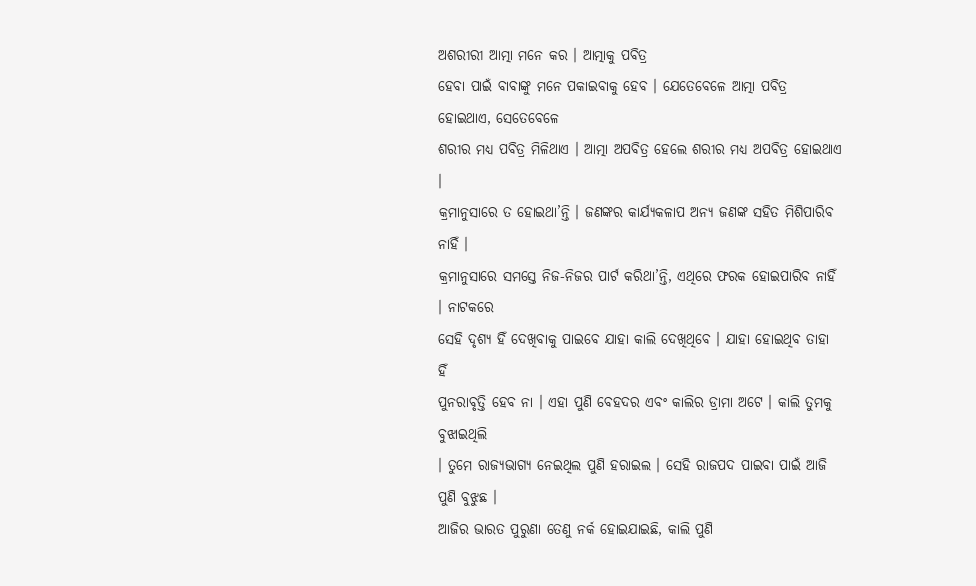ଅଶରୀରୀ ଆତ୍ମା ମନେ କର । ଆତ୍ମାକୁ ପବିତ୍ର
ହେବା ପାଇଁ ବାବାଙ୍କୁ ମନେ ପକାଇବାକୁ ହେବ । ଯେତେବେଳେ ଆତ୍ମା ପବିତ୍ର ହୋଇଥାଏ, ସେତେବେଳେ
ଶରୀର ମଧ୍ୟ ପବିତ୍ର ମିଳିଥାଏ । ଆତ୍ମା ଅପବିତ୍ର ହେଲେ ଶରୀର ମଧ୍ୟ ଅପବିତ୍ର ହୋଇଥାଏ ।
କ୍ରମାନୁସାରେ ତ ହୋଇଥା’ନ୍ତି । ଜଣଙ୍କର କାର୍ଯ୍ୟକଳାପ ଅନ୍ୟ ଜଣଙ୍କ ସହିତ ମିଶିପାରିବ ନାହିଁ ।
କ୍ରମାନୁସାରେ ସମସ୍ତେ ନିଜ-ନିଜର ପାର୍ଟ କରିଥା’ନ୍ତି, ଏଥିରେ ଫରକ ହୋଇପାରିବ ନାହିଁ । ନାଟକରେ
ସେହି ଦୃଶ୍ୟ ହିଁ ଦେଖିବାକୁ ପାଇବେ ଯାହା କାଲି ଦେଖିଥିବେ । ଯାହା ହୋଇଥିବ ତାହା ହିଁ
ପୁନରାବୃତ୍ତି ହେବ ନା । ଏହା ପୁଣି ବେହଦର ଏବଂ କାଲିର ଡ୍ରାମା ଅଟେ । କାଲି ତୁମକୁ ବୁଝାଇଥିଲି
। ତୁମେ ରାଜ୍ୟଭାଗ୍ୟ ନେଇଥିଲ ପୁଣି ହରାଇଲ । ସେହି ରାଜପଦ ପାଇବା ପାଇଁ ଆଜି ପୁଣି ବୁଝୁଛ ।
ଆଜିର ଭାରତ ପୁରୁଣା ତେଣୁ ନର୍କ ହୋଇଯାଇଛି, କାଲି ପୁଣି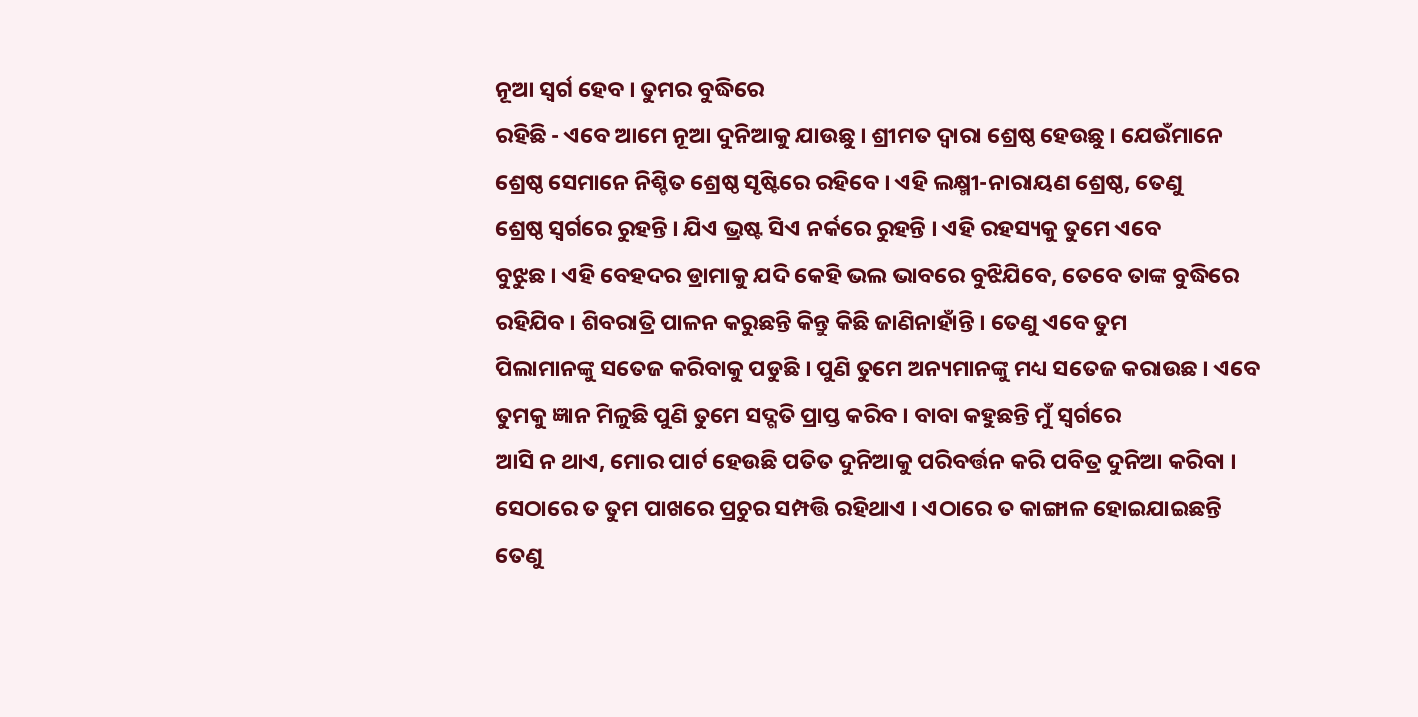ନୂଆ ସ୍ୱର୍ଗ ହେବ । ତୁମର ବୁଦ୍ଧିରେ
ରହିଛି - ଏବେ ଆମେ ନୂଆ ଦୁନିଆକୁ ଯାଉଛୁ । ଶ୍ରୀମତ ଦ୍ୱାରା ଶ୍ରେଷ୍ଠ ହେଉଛୁ । ଯେଉଁମାନେ
ଶ୍ରେଷ୍ଠ ସେମାନେ ନିଶ୍ଚିତ ଶ୍ରେଷ୍ଠ ସୃଷ୍ଟିରେ ରହିବେ । ଏହି ଲକ୍ଷ୍ମୀ-ନାରାୟଣ ଶ୍ରେଷ୍ଠ, ତେଣୁ
ଶ୍ରେଷ୍ଠ ସ୍ୱର୍ଗରେ ରୁହନ୍ତି । ଯିଏ ଭ୍ରଷ୍ଟ ସିଏ ନର୍କରେ ରୁହନ୍ତି । ଏହି ରହସ୍ୟକୁ ତୁମେ ଏବେ
ବୁଝୁଛ । ଏହି ବେହଦର ଡ୍ରାମାକୁ ଯଦି କେହି ଭଲ ଭାବରେ ବୁଝିଯିବେ, ତେବେ ତାଙ୍କ ବୁଦ୍ଧିରେ
ରହିଯିବ । ଶିବରାତ୍ରି ପାଳନ କରୁଛନ୍ତି କିନ୍ତୁ କିଛି ଜାଣିନାହାଁନ୍ତି । ତେଣୁ ଏବେ ତୁମ
ପିଲାମାନଙ୍କୁ ସତେଜ କରିବାକୁ ପଡୁଛି । ପୁଣି ତୁମେ ଅନ୍ୟମାନଙ୍କୁ ମଧ୍ୟ ସତେଜ କରାଉଛ । ଏବେ
ତୁମକୁ ଜ୍ଞାନ ମିଳୁଛି ପୁଣି ତୁମେ ସଦ୍ଗତି ପ୍ରାପ୍ତ କରିବ । ବାବା କହୁଛନ୍ତି ମୁଁ ସ୍ୱର୍ଗରେ
ଆସି ନ ଥାଏ, ମୋର ପାର୍ଟ ହେଉଛି ପତିତ ଦୁନିଆକୁ ପରିବର୍ତ୍ତନ କରି ପବିତ୍ର ଦୁନିଆ କରିବା ।
ସେଠାରେ ତ ତୁମ ପାଖରେ ପ୍ରଚୁର ସମ୍ପତ୍ତି ରହିଥାଏ । ଏଠାରେ ତ କାଙ୍ଗାଳ ହୋଇଯାଇଛନ୍ତି ତେଣୁ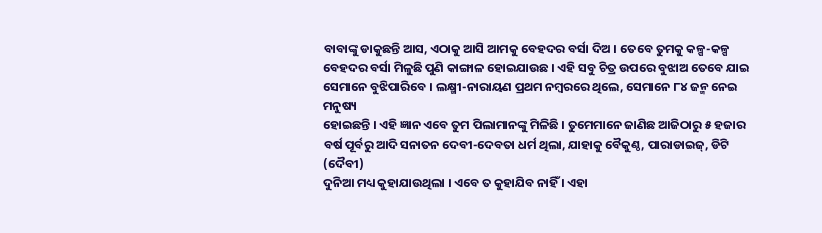ବାବାଙ୍କୁ ଡାକୁଛନ୍ତି ଆସ, ଏଠାକୁ ଆସି ଆମକୁ ବେହଦର ବର୍ସା ଦିଅ । ତେବେ ତୁମକୁ କଳ୍ପ-କଳ୍ପ
ବେହଦର ବର୍ସା ମିଳୁଛି ପୁଣି କାଙ୍ଗାଳ ହୋଇଯାଉଛ । ଏହି ସବୁ ଚିତ୍ର ଉପରେ ବୁଝାଅ ତେବେ ଯାଇ
ସେମାନେ ବୁଝିପାରିବେ । ଲକ୍ଷ୍ମୀ-ନାରାୟଣ ପ୍ରଥମ ନମ୍ବରରେ ଥିଲେ, ସେମାନେ ୮୪ ଜନ୍ମ ନେଇ ମନୁଷ୍ୟ
ହୋଇଛନ୍ତି । ଏହି ଜ୍ଞାନ ଏବେ ତୁମ ପିଲାମାନଙ୍କୁ ମିଳିଛି । ତୁମେମାନେ ଜାଣିଛ ଆଜିଠାରୁ ୫ ହଜାର
ବର୍ଷ ପୂର୍ବରୁ ଆଦି ସନାତନ ଦେବୀ-ଦେବତା ଧର୍ମ ଥିଲା, ଯାହାକୁ ବୈକୁଣ୍ଠ, ପାରାଡାଇଜ୍, ଡିଟି (ଦୈବୀ)
ଦୁନିଆ ମଧ୍ୟ କୁହାଯାଉଥିଲା । ଏବେ ତ କୁହାଯିବ ନାହିଁ । ଏହା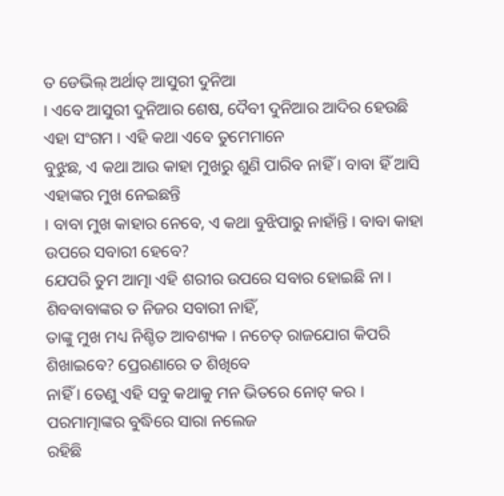ତ ଡେଭିଲ୍ ଅର୍ଥାତ୍ ଆସୁରୀ ଦୁନିଆ
। ଏବେ ଆସୁରୀ ଦୁନିଆର ଶେଷ, ଦୈବୀ ଦୁନିଆର ଆଦିର ହେଉଛି ଏହା ସଂଗମ । ଏହି କଥା ଏବେ ତୁମେମାନେ
ବୁଝୁଛ, ଏ କଥା ଆଉ କାହା ମୁଖରୁ ଶୁଣି ପାରିବ ନାହିଁ । ବାବା ହିଁ ଆସି ଏହାଙ୍କର ମୁଖ ନେଇଛନ୍ତି
। ବାବା ମୁଖ କାହାର ନେବେ, ଏ କଥା ବୁଝିପାରୁ ନାହାଁନ୍ତି । ବାବା କାହା ଉପରେ ସବାରୀ ହେବେ?
ଯେପରି ତୁମ ଆତ୍ମା ଏହି ଶରୀର ଉପରେ ସବାର ହୋଇଛି ନା । ଶିବବାବାଙ୍କର ତ ନିଜର ସବାରୀ ନାହିଁ,
ତାଙ୍କୁ ମୁଖ ମଧ୍ୟ ନିଶ୍ଚିତ ଆବଶ୍ୟକ । ନଚେତ୍ ରାଜଯୋଗ କିପରି ଶିଖାଇବେ? ପ୍ରେରଣାରେ ତ ଶିଖିବେ
ନାହିଁ । ତେଣୁ ଏହି ସବୁ କଥାକୁ ମନ ଭିତରେ ନୋଟ୍ କର । ପରମାତ୍ମାଙ୍କର ବୁଦ୍ଧିରେ ସାରା ନଲେଜ
ରହିଛି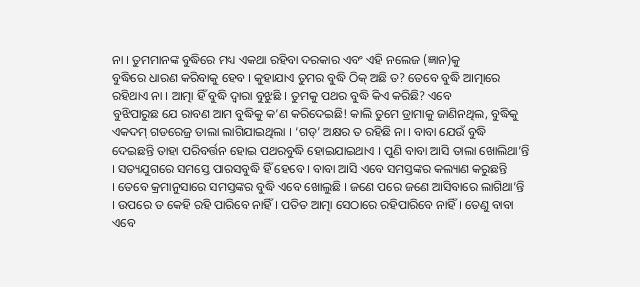ନା । ତୁମମାନଙ୍କ ବୁଦ୍ଧିରେ ମଧ୍ୟ ଏକଥା ରହିବା ଦରକାର ଏବଂ ଏହି ନଲେଜ (ଜ୍ଞାନ)କୁ
ବୁଦ୍ଧିରେ ଧାରଣ କରିବାକୁ ହେବ । କୁହାଯାଏ ତୁମର ବୁଦ୍ଧି ଠିକ୍ ଅଛି ତ? ତେବେ ବୁଦ୍ଧି ଆତ୍ମାରେ
ରହିଥାଏ ନା । ଆତ୍ମା ହିଁ ବୁଦ୍ଧି ଦ୍ୱାରା ବୁଝୁଛି । ତୁମକୁ ପଥର ବୁଦ୍ଧି କିଏ କରିଛି? ଏବେ
ବୁଝିପାରୁଛ ଯେ ରାବଣ ଆମ ବୁଦ୍ଧିକୁ କ’ଣ କରିଦେଇଛି! କାଲି ତୁମେ ଡ୍ରାମାକୁ ଜାଣିନଥିଲ, ବୁଦ୍ଧିକୁ
ଏକଦମ୍ ଗଡରେଜ୍ର ତାଲା ଲାଗିଯାଇଥିଲା । ‘ଗଡ୍’ ଅକ୍ଷର ତ ରହିଛି ନା । ବାବା ଯେଉଁ ବୁଦ୍ଧି
ଦେଇଛନ୍ତି ତାହା ପରିବର୍ତ୍ତନ ହୋଇ ପଥରବୁଦ୍ଧି ହୋଇଯାଇଥାଏ । ପୁଣି ବାବା ଆସି ତାଲା ଖୋଲିଥା’ନ୍ତି
। ସତ୍ୟଯୁଗରେ ସମସ୍ତେ ପାରସବୁଦ୍ଧି ହିଁ ହେବେ । ବାବା ଆସି ଏବେ ସମସ୍ତଙ୍କର କଲ୍ୟାଣ କରୁଛନ୍ତି
। ତେବେ କ୍ରମାନୁସାରେ ସମସ୍ତଙ୍କର ବୁଦ୍ଧି ଏବେ ଖୋଲୁଛି । ଜଣେ ପରେ ଜଣେ ଆସିବାରେ ଲାଗିଥା’ନ୍ତି
। ଉପରେ ତ କେହି ରହି ପାରିବେ ନାହିଁ । ପତିତ ଆତ୍ମା ସେଠାରେ ରହିପାରିବେ ନାହିଁ । ତେଣୁ ବାବା
ଏବେ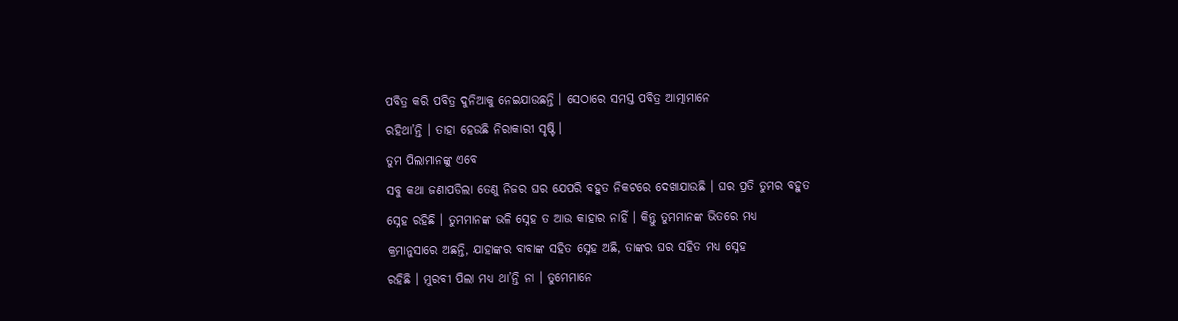ପବିତ୍ର କରି ପବିତ୍ର ଦୁନିଆକୁ ନେଇଯାଉଛନ୍ତି । ସେଠାରେ ସମସ୍ତ ପବିତ୍ର ଆତ୍ମାମାନେ
ରହିଥା’ନ୍ତି । ତାହା ହେଉଛି ନିରାକାରୀ ସୃଷ୍ଟି ।
ତୁମ ପିଲାମାନଙ୍କୁ ଏବେ
ସବୁ କଥା ଜଣାପଡିଲା ତେଣୁ ନିଜର ଘର ଯେପରି ବହୁତ ନିକଟରେ ଦେଖାଯାଉଛି । ଘର ପ୍ରତି ତୁମର ବହୁତ
ସ୍ନେହ ରହିଛି । ତୁମମାନଙ୍କ ଭଳି ସ୍ନେହ ତ ଆଉ କାହାର ନାହିଁ । କିନ୍ତୁ ତୁମମାନଙ୍କ ଭିତରେ ମଧ୍ୟ
କ୍ରମାନୁସାରେ ଅଛନ୍ତି, ଯାହାଙ୍କର ବାବାଙ୍କ ସହିତ ସ୍ନେହ ଅଛି, ତାଙ୍କର ଘର ସହିତ ମଧ୍ୟ ସ୍ନେହ
ରହିଛି । ମୁରବୀ ପିଲା ମଧ୍ୟ ଥା’ନ୍ତି ନା । ତୁମେମାନେ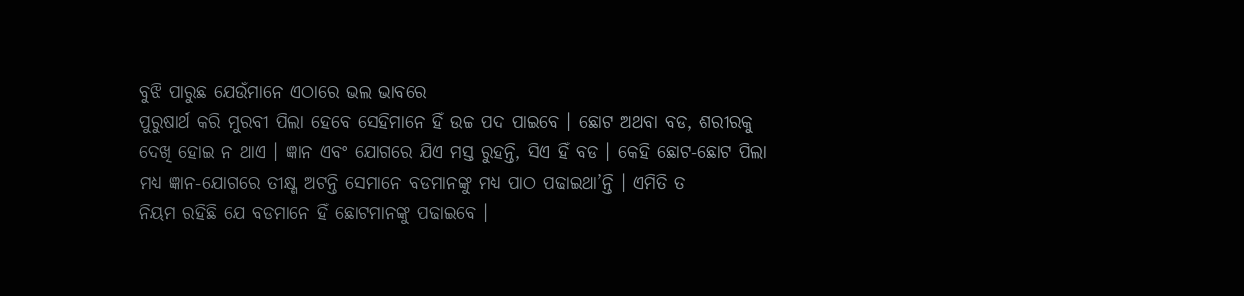ବୁଝି ପାରୁଛ ଯେଉଁମାନେ ଏଠାରେ ଭଲ ଭାବରେ
ପୁରୁଷାର୍ଥ କରି ମୁରବୀ ପିଲା ହେବେ ସେହିମାନେ ହିଁ ଉଚ୍ଚ ପଦ ପାଇବେ । ଛୋଟ ଅଥବା ବଡ, ଶରୀରକୁ
ଦେଖି ହୋଇ ନ ଥାଏ । ଜ୍ଞାନ ଏବଂ ଯୋଗରେ ଯିଏ ମସ୍ତ ରୁହନ୍ତି, ସିଏ ହିଁ ବଡ । କେହି ଛୋଟ-ଛୋଟ ପିଲା
ମଧ୍ୟ ଜ୍ଞାନ-ଯୋଗରେ ତୀକ୍ଷ୍ଣ ଅଟନ୍ତି ସେମାନେ ବଡମାନଙ୍କୁ ମଧ୍ୟ ପାଠ ପଢାଇଥା’ନ୍ତି । ଏମିତି ତ
ନିୟମ ରହିଛି ଯେ ବଡମାନେ ହିଁ ଛୋଟମାନଙ୍କୁ ପଢାଇବେ ।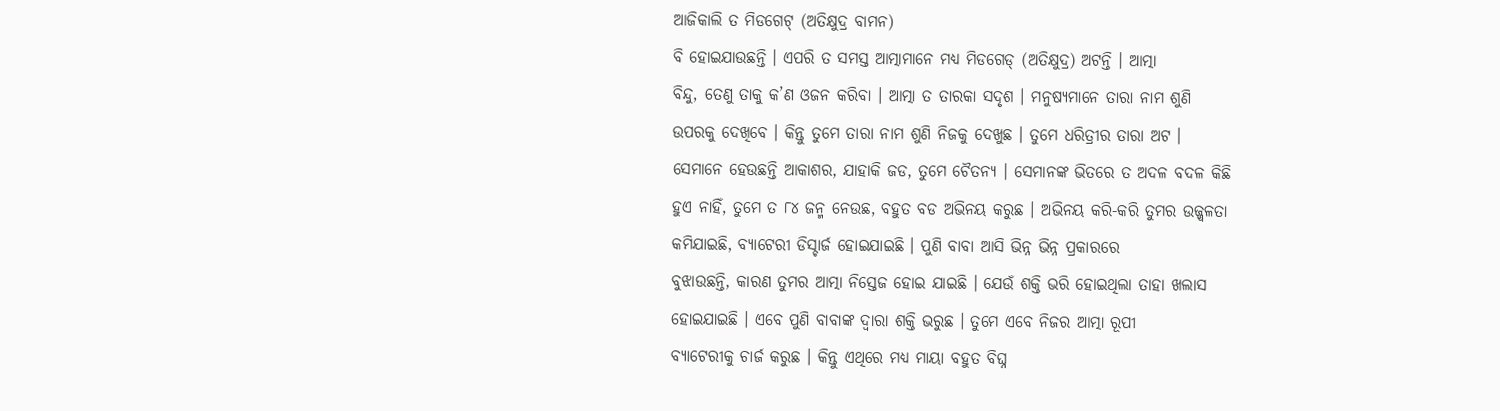ଆଜିକାଲି ତ ମିଡଗେଟ୍ (ଅତିକ୍ଷୁଦ୍ର ବାମନ)
ବି ହୋଇଯାଉଛନ୍ତି । ଏପରି ତ ସମସ୍ତ ଆତ୍ମାମାନେ ମଧ୍ୟ ମିଡଗେଡ୍ (ଅତିକ୍ଷୁଦ୍ର) ଅଟନ୍ତି । ଆତ୍ମା
ବିନ୍ଦୁ, ତେଣୁ ତାକୁ କ’ଣ ଓଜନ କରିବା । ଆତ୍ମା ତ ତାରକା ସଦୃଶ । ମନୁଷ୍ୟମାନେ ତାରା ନାମ ଶୁଣି
ଉପରକୁ ଦେଖିବେ । କିନ୍ତୁ ତୁମେ ତାରା ନାମ ଶୁଣି ନିଜକୁ ଦେଖୁଛ । ତୁମେ ଧରିତ୍ରୀର ତାରା ଅଟ ।
ସେମାନେ ହେଉଛନ୍ତି ଆକାଶର, ଯାହାକି ଜଡ, ତୁମେ ଚୈତନ୍ୟ । ସେମାନଙ୍କ ଭିତରେ ତ ଅଦଳ ବଦଳ କିଛି
ହୁଏ ନାହିଁ, ତୁମେ ତ ୮୪ ଜନ୍ମ ନେଉଛ, ବହୁତ ବଡ ଅଭିନୟ କରୁଛ । ଅଭିନୟ କରି-କରି ତୁମର ଉଜ୍ଜ୍ୱଳତା
କମିଯାଇଛି, ବ୍ୟାଟେରୀ ଡିସ୍ଚାର୍ଜ ହୋଇଯାଇଛି । ପୁଣି ବାବା ଆସି ଭିନ୍ନ ଭିନ୍ନ ପ୍ରକାରରେ
ବୁଝାଉଛନ୍ତି, କାରଣ ତୁମର ଆତ୍ମା ନିସ୍ତେଜ ହୋଇ ଯାଇଛି । ଯେଉଁ ଶକ୍ତି ଭରି ହୋଇଥିଲା ତାହା ଖଲାସ
ହୋଇଯାଇଛି । ଏବେ ପୁଣି ବାବାଙ୍କ ଦ୍ୱାରା ଶକ୍ତି ଭରୁଛ । ତୁମେ ଏବେ ନିଜର ଆତ୍ମା ରୂପୀ
ବ୍ୟାଟେରୀକୁ ଚାର୍ଜ କରୁଛ । କିନ୍ତୁ ଏଥିରେ ମଧ୍ୟ ମାୟା ବହୁତ ବିଘ୍ନ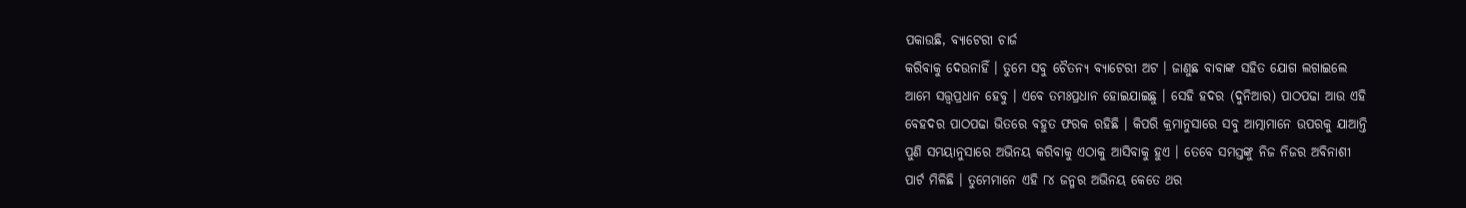ପକାଉଛି, ବ୍ୟାଟେରୀ ଚାର୍ଜ
କରିବାକୁ ଦେଉନାହିଁ । ତୁମେ ସବୁ ଚୈତନ୍ୟ ବ୍ୟାଟେରୀ ଅଟ । ଜାଣୁଛ ବାବାଙ୍କ ସହିତ ଯୋଗ ଲଗାଇଲେ
ଆମେ ସତ୍ତ୍ୱପ୍ରଧାନ ହେବୁ । ଏବେ ତମଃପ୍ରଧାନ ହୋଇଯାଇଛୁ । ସେହି ହଦର (ଦୁନିଆର) ପାଠପଢା ଆଉ ଏହି
ବେହଦର ପାଠପଢା ଭିତରେ ବହୁତ ଫରକ ରହିଛି । କିପରି କ୍ରମାନୁସାରେ ସବୁ ଆତ୍ମାମାନେ ଉପରକୁ ଯାଆନ୍ତି
ପୁଣି ସମୟାନୁସାରେ ଅଭିନୟ କରିବାକୁ ଏଠାକୁ ଆସିବାକୁ ହୁଏ । ତେବେ ସମସ୍ତଙ୍କୁ ନିଜ ନିଜର ଅବିନାଶୀ
ପାର୍ଟ ମିଳିଛି । ତୁମେମାନେ ଏହି ୮୪ ଜନ୍ମର ଅଭିନୟ କେତେ ଥର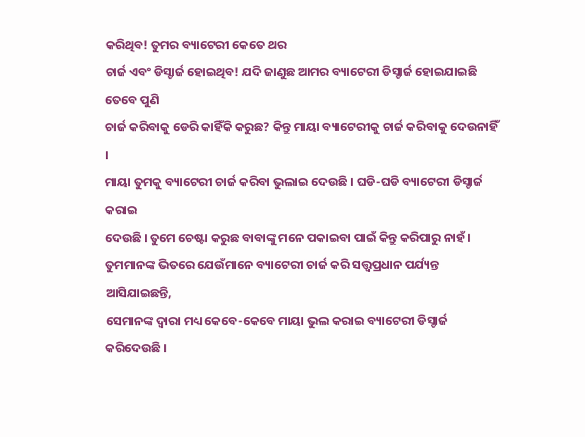କରିଥିବ! ତୁମର ବ୍ୟାଟେରୀ କେତେ ଥର
ଚାର୍ଜ ଏବଂ ଡିସ୍ଚାର୍ଜ ହୋଇଥିବ! ଯଦି ଜାଣୁଛ ଆମର ବ୍ୟାଟେରୀ ଡିସ୍ଚାର୍ଜ ହୋଇଯାଇଛି ତେବେ ପୁଣି
ଚାର୍ଜ କରିବାକୁ ଡେରି କାହିଁକି କରୁଛ? କିନ୍ତୁ ମାୟା ବ୍ୟାଟେରୀକୁ ଚାର୍ଜ କରିବାକୁ ଦେଉନାହିଁ ।
ମାୟା ତୁମକୁ ବ୍ୟାଟେରୀ ଚାର୍ଜ କରିବା ଭୁଲାଇ ଦେଉଛି । ଘଡି-ଘଡି ବ୍ୟାଟେରୀ ଡିସ୍ଚାର୍ଜ କରାଇ
ଦେଉଛି । ତୁମେ ଚେଷ୍ଟା କରୁଛ ବାବାଙ୍କୁ ମନେ ପକାଇବା ପାଇଁ କିନ୍ତୁ କରିପାରୁ ନାହଁ ।
ତୁମମାନଙ୍କ ଭିତରେ ଯେଉଁମାନେ ବ୍ୟାଟେରୀ ଚାର୍ଜ କରି ସତ୍ତ୍ୱପ୍ରଧାନ ପର୍ଯ୍ୟନ୍ତ ଆସିଯାଇଛନ୍ତି,
ସେମାନଙ୍କ ଦ୍ୱାରା ମଧ୍ୟ କେବେ-କେବେ ମାୟା ଭୁଲ କରାଇ ବ୍ୟାଟେରୀ ଡିସ୍ଚାର୍ଜ କରିଦେଉଛି ।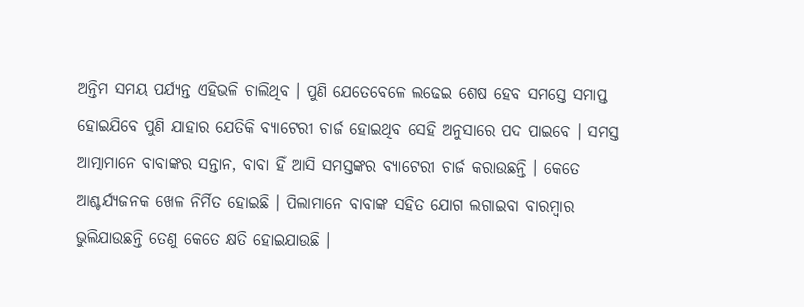ଅନ୍ତିମ ସମୟ ପର୍ଯ୍ୟନ୍ତ ଏହିଭଳି ଚାଲିଥିବ । ପୁଣି ଯେତେବେଳେ ଲଢେଇ ଶେଷ ହେବ ସମସ୍ତେ ସମାପ୍ତ
ହୋଇଯିବେ ପୁଣି ଯାହାର ଯେତିକି ବ୍ୟାଟେରୀ ଚାର୍ଜ ହୋଇଥିବ ସେହି ଅନୁସାରେ ପଦ ପାଇବେ । ସମସ୍ତ
ଆତ୍ମାମାନେ ବାବାଙ୍କର ସନ୍ତାନ, ବାବା ହିଁ ଆସି ସମସ୍ତଙ୍କର ବ୍ୟାଟେରୀ ଚାର୍ଜ କରାଉଛନ୍ତି । କେତେ
ଆଶ୍ଚର୍ଯ୍ୟଜନକ ଖେଳ ନିର୍ମିତ ହୋଇଛି । ପିଲାମାନେ ବାବାଙ୍କ ସହିତ ଯୋଗ ଲଗାଇବା ବାରମ୍ବାର
ଭୁଲିଯାଉଛନ୍ତି ତେଣୁ କେତେ କ୍ଷତି ହୋଇଯାଉଛି ।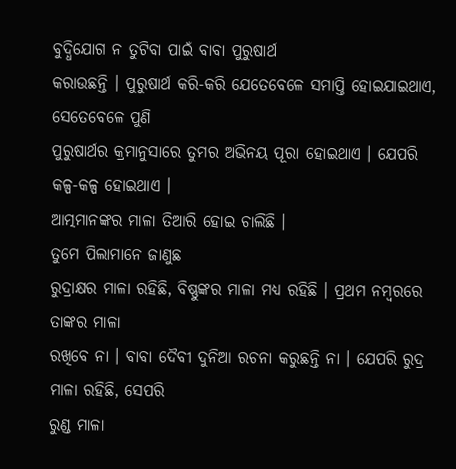ବୁଦ୍ଧିଯୋଗ ନ ତୁଟିବା ପାଇଁ ବାବା ପୁରୁଷାର୍ଥ
କରାଉଛନ୍ତି । ପୁରୁଷାର୍ଥ କରି-କରି ଯେତେବେଳେ ସମାପ୍ତି ହୋଇଯାଇଥାଏ, ସେତେବେଳେ ପୁଣି
ପୁରୁଷାର୍ଥର କ୍ରମାନୁସାରେ ତୁମର ଅଭିନୟ ପୂରା ହୋଇଥାଏ । ଯେପରି କଳ୍ପ-କଳ୍ପ ହୋଇଥାଏ ।
ଆତ୍ମମାନଙ୍କର ମାଳା ତିଆରି ହୋଇ ଚାଲିଛି ।
ତୁମେ ପିଲାମାନେ ଜାଣୁଛ
ରୁଦ୍ରାକ୍ଷର ମାଳା ରହିଛି, ବିଷ୍ଣୁଙ୍କର ମାଳା ମଧ୍ୟ ରହିଛି । ପ୍ରଥମ ନମ୍ବରରେ ତାଙ୍କର ମାଳା
ରଖିବେ ନା । ବାବା ଦୈବୀ ଦୁନିଆ ରଚନା କରୁଛନ୍ତି ନା । ଯେପରି ରୁଦ୍ର ମାଳା ରହିଛି, ସେପରି
ରୁଣ୍ଡ ମାଳା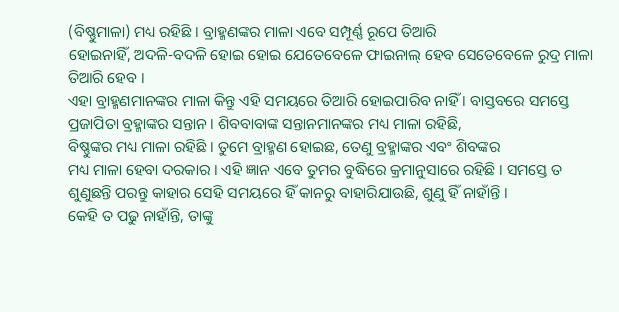(ବିଷ୍ଣୁମାଳା) ମଧ୍ୟ ରହିଛି । ବ୍ରାହ୍ମଣଙ୍କର ମାଳା ଏବେ ସମ୍ପୂର୍ଣ୍ଣ ରୂପେ ତିଆରି
ହୋଇନାହିଁ, ଅଦଳି-ବଦଳି ହୋଇ ହୋଇ ଯେତେବେଳେ ଫାଇନାଲ୍ ହେବ ସେତେବେଳେ ରୁଦ୍ର ମାଳା ତିଆରି ହେବ ।
ଏହା ବ୍ରାହ୍ମଣମାନଙ୍କର ମାଳା କିନ୍ତୁ ଏହି ସମୟରେ ତିଆରି ହୋଇପାରିବ ନାହିଁ । ବାସ୍ତବରେ ସମସ୍ତେ
ପ୍ରଜାପିତା ବ୍ରହ୍ମାଙ୍କର ସନ୍ତାନ । ଶିବବାବାଙ୍କ ସନ୍ତାନମାନଙ୍କର ମଧ୍ୟ ମାଳା ରହିଛି,
ବିଷ୍ଣୁଙ୍କର ମଧ୍ୟ ମାଳା ରହିଛି । ତୁମେ ବ୍ରାହ୍ମଣ ହୋଇଛ, ତେଣୁ ବ୍ରହ୍ମାଙ୍କର ଏବଂ ଶିବଙ୍କର
ମଧ୍ୟ ମାଳା ହେବା ଦରକାର । ଏହି ଜ୍ଞାନ ଏବେ ତୁମର ବୁଦ୍ଧିରେ କ୍ରମାନୁସାରେ ରହିଛି । ସମସ୍ତେ ତ
ଶୁଣୁଛନ୍ତି ପରନ୍ତୁ କାହାର ସେହି ସମୟରେ ହିଁ କାନରୁ ବାହାରିଯାଉଛି, ଶୁଣୁ ହିଁ ନାହାଁନ୍ତି ।
କେହି ତ ପଢୁ ନାହାଁନ୍ତି, ତାଙ୍କୁ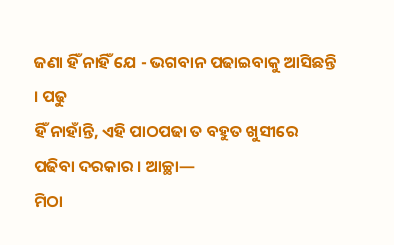ଜଣା ହିଁ ନାହିଁ ଯେ - ଭଗବାନ ପଢାଇବାକୁ ଆସିଛନ୍ତି । ପଢୁ
ହିଁ ନାହାଁନ୍ତି, ଏହି ପାଠପଢା ତ ବହୁତ ଖୁସୀରେ ପଢିବା ଦରକାର । ଆଚ୍ଛା—
ମିଠା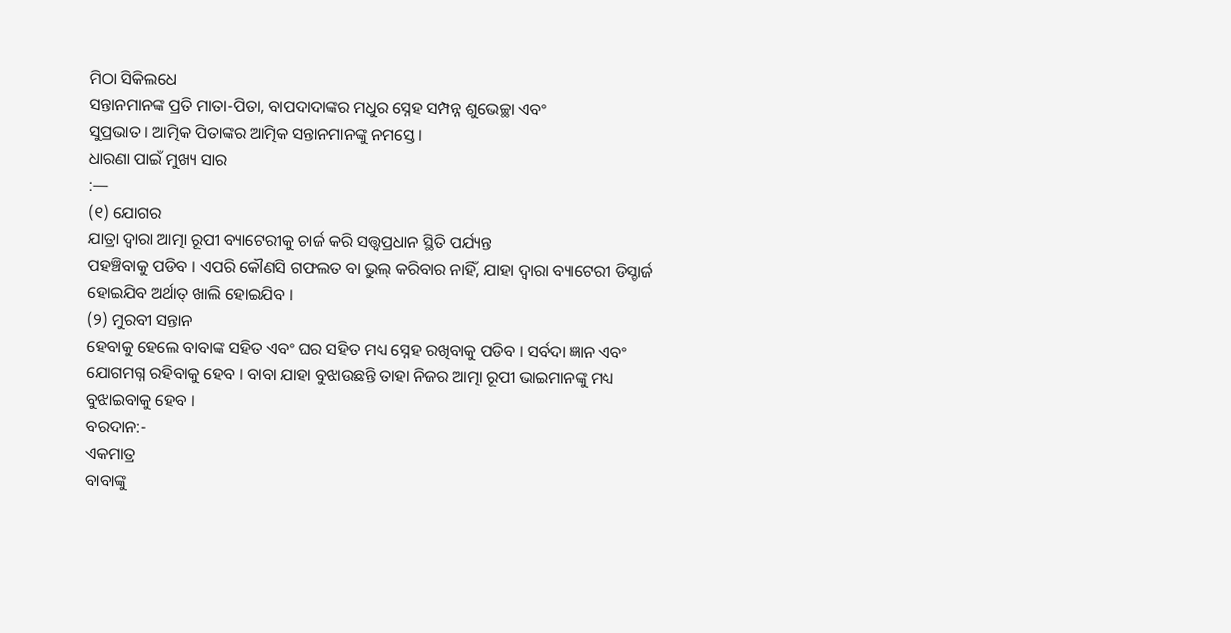ମିଠା ସିକିଲଧେ
ସନ୍ତାନମାନଙ୍କ ପ୍ରତି ମାତା-ପିତା, ବାପଦାଦାଙ୍କର ମଧୁର ସ୍ନେହ ସମ୍ପନ୍ନ ଶୁଭେଚ୍ଛା ଏବଂ
ସୁପ୍ରଭାତ । ଆତ୍ମିକ ପିତାଙ୍କର ଆତ୍ମିକ ସନ୍ତାନମାନଙ୍କୁ ନମସ୍ତେ ।
ଧାରଣା ପାଇଁ ମୁଖ୍ୟ ସାର
:—
(୧) ଯୋଗର
ଯାତ୍ରା ଦ୍ୱାରା ଆତ୍ମା ରୂପୀ ବ୍ୟାଟେରୀକୁ ଚାର୍ଜ କରି ସତ୍ତ୍ୱପ୍ରଧାନ ସ୍ଥିତି ପର୍ଯ୍ୟନ୍ତ
ପହଞ୍ଚିବାକୁ ପଡିବ । ଏପରି କୌଣସି ଗଫଲତ ବା ଭୁଲ୍ କରିବାର ନାହିଁ, ଯାହା ଦ୍ୱାରା ବ୍ୟାଟେରୀ ଡିସ୍ଚାର୍ଜ
ହୋଇଯିବ ଅର୍ଥାତ୍ ଖାଲି ହୋଇଯିବ ।
(୨) ମୁରବୀ ସନ୍ତାନ
ହେବାକୁ ହେଲେ ବାବାଙ୍କ ସହିତ ଏବଂ ଘର ସହିତ ମଧ୍ୟ ସ୍ନେହ ରଖିବାକୁ ପଡିବ । ସର୍ବଦା ଜ୍ଞାନ ଏବଂ
ଯୋଗମଗ୍ନ ରହିବାକୁ ହେବ । ବାବା ଯାହା ବୁଝାଉଛନ୍ତି ତାହା ନିଜର ଆତ୍ମା ରୂପୀ ଭାଇମାନଙ୍କୁ ମଧ୍ୟ
ବୁଝାଇବାକୁ ହେବ ।
ବରଦାନ:-
ଏକମାତ୍ର
ବାବାଙ୍କୁ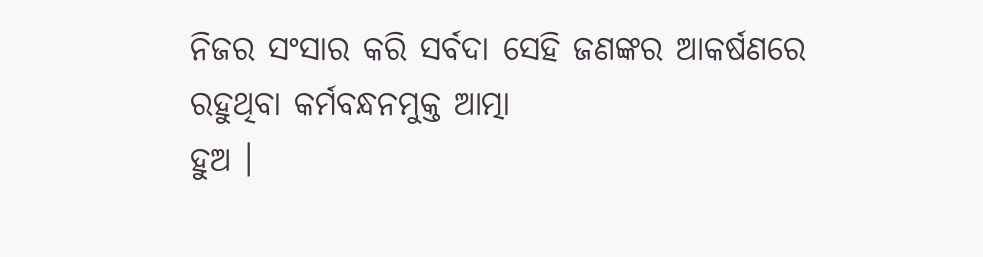ନିଜର ସଂସାର କରି ସର୍ବଦା ସେହି ଜଣଙ୍କର ଆକର୍ଷଣରେ ରହୁଥିବା କର୍ମବନ୍ଧନମୁକ୍ତ ଆତ୍ମା
ହୁଅ ।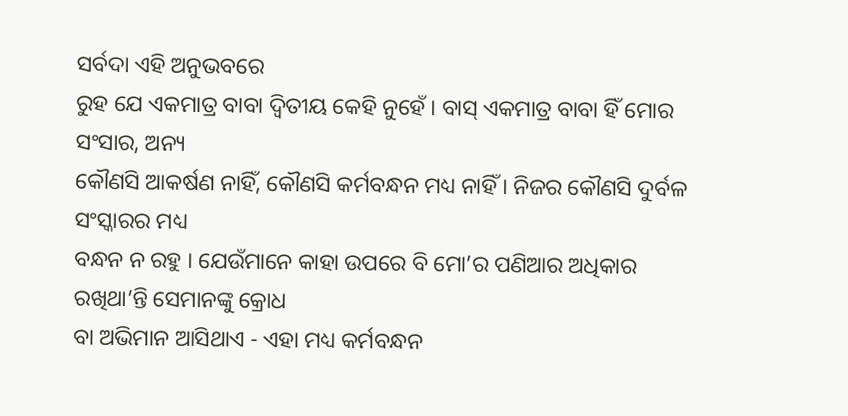ସର୍ବଦା ଏହି ଅନୁଭବରେ
ରୁହ ଯେ ଏକମାତ୍ର ବାବା ଦ୍ୱିତୀୟ କେହି ନୁହେଁ । ବାସ୍ ଏକମାତ୍ର ବାବା ହିଁ ମୋର ସଂସାର, ଅନ୍ୟ
କୌଣସି ଆକର୍ଷଣ ନାହିଁ, କୌଣସି କର୍ମବନ୍ଧନ ମଧ୍ୟ ନାହିଁ । ନିଜର କୌଣସି ଦୁର୍ବଳ ସଂସ୍କାରର ମଧ୍ୟ
ବନ୍ଧନ ନ ରହୁ । ଯେଉଁମାନେ କାହା ଉପରେ ବି ମୋ’ର ପଣିଆର ଅଧିକାର ରଖିଥା’ନ୍ତି ସେମାନଙ୍କୁ କ୍ରୋଧ
ବା ଅଭିମାନ ଆସିଥାଏ - ଏହା ମଧ୍ୟ କର୍ମବନ୍ଧନ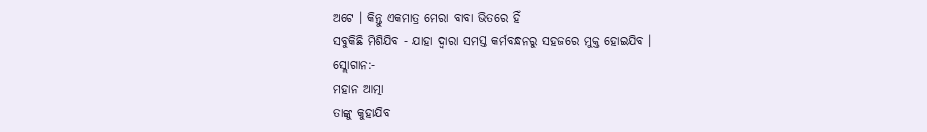ଅଟେ । କିନ୍ତୁ ଏକମାତ୍ର ମେରା ବାବା ଭିତରେ ହିଁ
ସବୁକିଛି ମିଶିଯିବ - ଯାହା ଦ୍ୱାରା ସମସ୍ତ କର୍ମବନ୍ଧନରୁ ସହଜରେ ମୁକ୍ତ ହୋଇଯିବ ।
ସ୍ଲୋଗାନ:-
ମହାନ ଆତ୍ମା
ତାଙ୍କୁ କୁହାଯିବ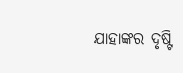ଯାହାଙ୍କର ଦୃଷ୍ଟି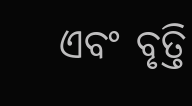ଏବଂ ବୃତ୍ତି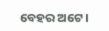ବେହର ଅଟେ ।